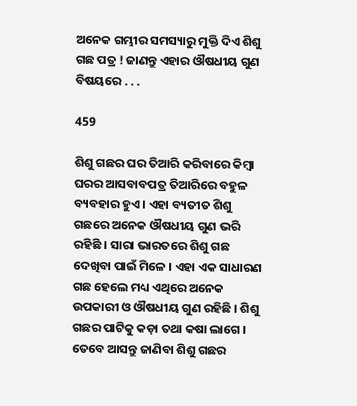ଅନେକ ଗମ୍ଭୀର ସମସ୍ୟାରୁ ମୁକ୍ତି ଦିଏ ଶିଶୁ ଗଛ ପତ୍ର ! ଜାଣନ୍ତୁ ଏହାର ଔଷଧୀୟ ଗୁଣ ବିଷୟରେ . . .

459

ଶିଶୁ ଗଛର ଘର ତିଆରି କରିବାରେ କିମ୍ବା ଘରର ଆସବାବପତ୍ର ତିଆରିରେ ବହୁଳ ବ୍ୟବହାର ହୁଏ । ଏହା ବ୍ୟତୀତ ଶିଶୁ ଗଛରେ ଅନେକ ଔଷଧୀୟ ଗୁଣ ଭରି ରହିଛି । ସାରା ଭାରତରେ ଶିଶୁ ଗଛ ଦେଖିବା ପାଇଁ ମିଳେ । ଏହା ଏକ ସାଧାରଣ ଗଛ ହେଲେ ମଧ୍ୟ ଏଥିରେ ଅନେକ ଉପକାରୀ ଓ ଔଷଧୀୟ ଗୁଣ ରହିଛି । ଶିଶୁ ଗଛର ପାଟିକୁ କଡ଼ା ତଥା କଷା ଲାଗେ । ତେବେ ଆସନ୍ତୁ ଜାଣିବା ଶିଶୁ ଗଛର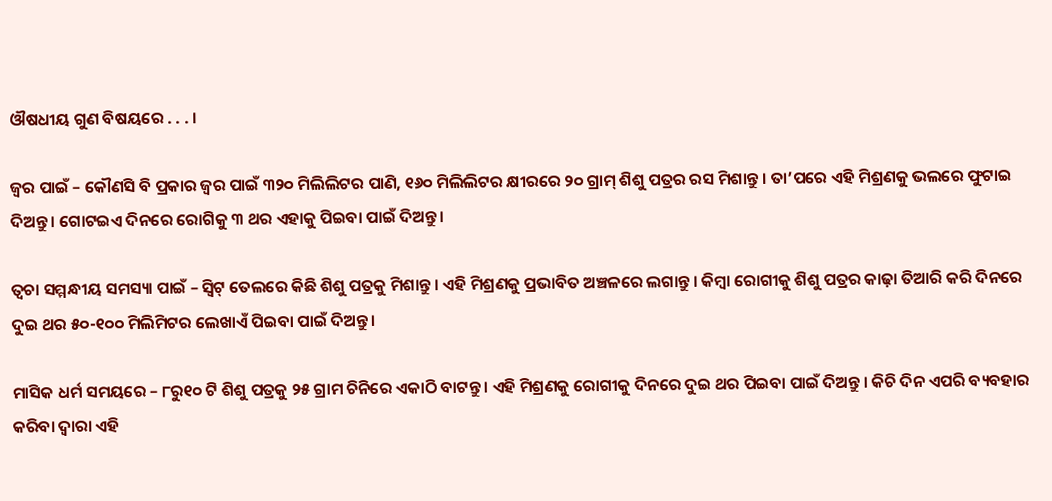ଔଷଧୀୟ ଗୁଣ ବିଷୟରେ . . . ।

ଜ୍ୱର ପାଇଁ – କୌଣସି ବି ପ୍ରକାର ଜ୍ୱର ପାଇଁ ୩୨୦ ମିଲିଲିଟର ପାଣି, ୧୬୦ ମିଲିଲିଟର କ୍ଷୀରରେ ୨୦ ଗ୍ରାମ୍ ଶିଶୁ ପତ୍ରର ରସ ମିଶାନ୍ତୁ । ତା’ପରେ ଏହି ମିଶ୍ରଣକୁ ଭଲରେ ଫୁଟାଇ ଦିଅନ୍ତୁ । ଗୋଟଇଏ ଦିନରେ ରୋଗିକୁ ୩ ଥର ଏହାକୁ ପିଇବା ପାଇଁ ଦିଅନ୍ତୁ ।

ତ୍ୱଚା ସମ୍ମନ୍ଧୀୟ ସମସ୍ୟା ପାଇଁ – ସ୍ୱିଟ୍ ତେଲରେ କିଛି ଶିଶୁ ପତ୍ରକୁ ମିଶାନ୍ତୁ । ଏହି ମିଶ୍ରଣକୁ ପ୍ରଭାବିତ ଅଞ୍ଚଳରେ ଲଗାନ୍ତୁ । କିମ୍ବା ରୋଗୀକୁ ଶିଶୁ ପତ୍ରର କାଢ଼ା ତିଆରି କରି ଦିନରେ ଦୁଇ ଥର ୫୦-୧୦୦ ମିଲିମିଟର ଲେଖାଏଁ ପିଇବା ପାଇଁ ଦିଅନ୍ତୁ ।

ମାସିକ ଧର୍ମ ସମୟରେ – ୮ରୁ୧୦ ଟି ଶିଶୁ ପତ୍ରକୁ ୨୫ ଗ୍ରାମ ଚିନିରେ ଏକାଠି ବାଟନ୍ତୁ । ଏହି ମିଶ୍ରଣକୁ ରୋଗୀକୁ ଦିନରେ ଦୁଇ ଥର ପିଇବା ପାଇଁ ଦିଅନ୍ତୁ । କିଚି ଦିନ ଏପରି ବ୍ୟବହାର କରିବା ଦ୍ୱାରା ଏହି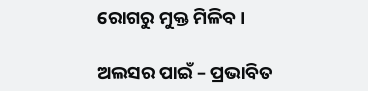ରୋଗରୁ ମୁକ୍ତ ମିଳିବ ।

ଅଲସର ପାଇଁ – ପ୍ରଭାବିତ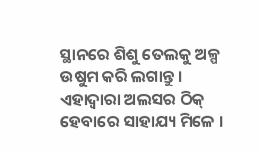ସ୍ଥାନରେ ଶିଶୁ ତେଲକୁ ଅଳ୍ପ ଉଷୁମ କରି ଲଗାନ୍ତୁ । ଏହାଦ୍ୱାରା ଅଲସର ଠିକ୍ ହେବାରେ ସାହାଯ୍ୟ ମିଳେ ।